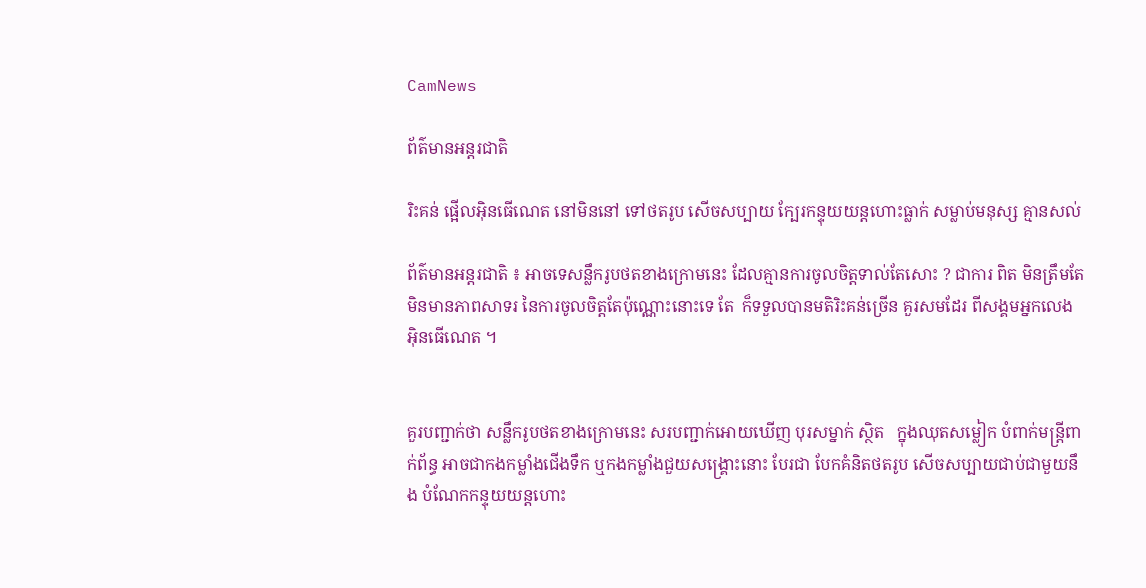CamNews

ព័ត៌មានអន្តរជាតិ

រិះគន់ ផ្អើលអ៊ិនធើណេត នៅមិននៅ ទៅថតរូប សើចសប្បាយ ក្បែរកន្ទុយយន្តហោះធ្លាក់ សម្លាប់មនុស្ស គ្មានសល់

ព័ត៌មានអន្តរជាតិ ៖ អាចទេសន្លឹករូបថតខាងក្រោមនេះ ដែលគ្មានការចូលចិត្តទាល់តែសោះ ? ជាការ ពិត មិនត្រឹមតែមិនមានភាពសាទរ នៃការចូលចិត្តតែប៉ុណ្ណោះនោះទេ តែ  ក៏ទទួលបានមតិរិះគន់ច្រើន គួរសមដែរ ពីសង្គមអ្នកលេង អ៊ិនធើណេត ។


គួរបញ្ជាក់ថា សន្លឹករូបថតខាងក្រោមនេះ សរបញ្ជាក់អោយឃើញ បុរសម្នាក់ ស្ថិត   ក្នុងឈុតសម្លៀក បំពាក់មន្រ្តីពាក់ព័ន្ធ អាចជាកងកម្លាំងជើងទឹក ឬកងកម្លាំងជួយសង្គ្រោះនោះ បែរជា បែកគំនិតថតរូប សើចសប្បាយជាប់ជាមួយនឹង បំណែកកន្ទុយយន្តហោះ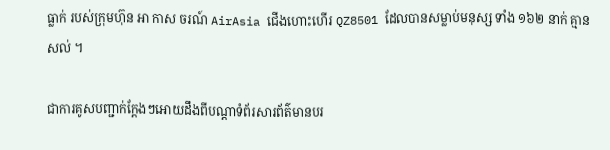ធ្លាក់ របស់ក្រុមហ៊ុន អា កាស ចរណ៍ AirAsia ជើងហោះហើរ QZ8501 ដែលបានសម្លាប់មនុស្ស ទាំង ១៦២ នាក់ គ្មានសល់ ។

ជាការគូសបញ្ជាក់ក្តែងៗអោយដឹងពីបណ្តាទំព័រសារព័ត៌មានបរ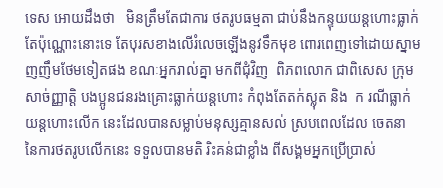ទេស អោយដឹងថា   មិនត្រឹមតែជាការ ថតរូបធម្មតា ជាប់នឹងកន្ទុយយន្តហោះធ្លាក់តែប៉ុណ្ណោះនោះទេ តែបុរសខាងលើរំលេចឡើងនូវទឹកមុខ ពោរពេញទៅដោយស្នាមញញឹមថែមទៀតផង ខណៈអ្នករាល់គ្នា មកពីជុំវិញ  ពិភពលោក ជាពិសេស ក្រុមសាច់ញ្ញាត្តិ បងប្អូនជនរងគ្រោះធ្លាក់យន្តហោះ កំពុងតែតក់ស្លុត និង  ក រណីធ្លាក់យន្តហោះលើក នេះដែលបានសម្លាប់មនុស្សគ្មានសល់ ស្របពេលដែល ចេតនា នៃការថតរូបលើកនេះ ទទួលបានមតិ រិះគន់ជាខ្លាំង ពីសង្គមអ្នកប្រើប្រាស់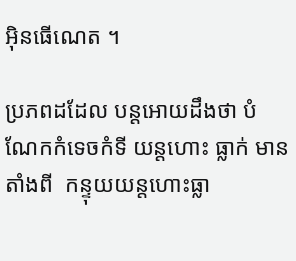អ៊ិនធើណេត ។

ប្រភពដដែល បន្តអោយដឹងថា បំណែកកំទេចកំទី យន្តហោះ ធ្លាក់ មានតាំងពី  កន្ទុយយន្តហោះធ្លា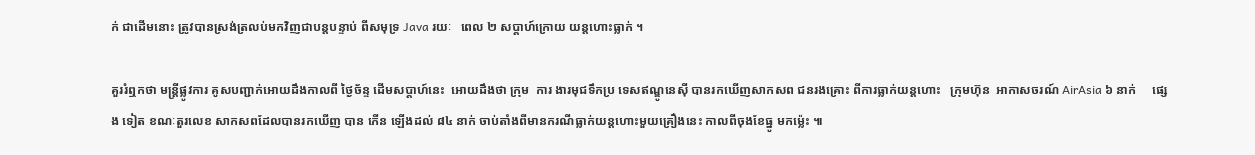ក់ ជាដើមនោះ ត្រូវបានស្រង់ត្រលប់មកវិញជាបន្តបន្ទាប់ ពីសមុទ្រ Java រយៈ   ពេល ២ សប្តាហ៍ក្រោយ យន្តហោះធ្លាក់ ។

គួររំឮកថា មន្រ្តីផ្លូវការ គូសបញ្ជាក់អោយដឹងកាលពី ថ្ងៃច័ន្ទ ដើមសប្តាហ៍នេះ  អោយដឹងថា ក្រុម  ការ ងារមុជទឹកប្រ ទេសឥណ្ឌូនេស៊ី បានរកឃើញសាកសព ជនរងគ្រោះ ពីការធ្លាក់យន្តហោះ   ក្រុមហ៊ុន  អាកាសចរណ៍ AirAsia ៦ នាក់     ផ្សេង ទៀត ខណៈតួរលេខ សាកសពដែលបានរកឃើញ បាន កើន ឡើងដល់ ៨៤ នាក់ ចាប់តាំងពីមានករណីធ្លាក់យន្តហោះមួយគ្រឿងនេះ កាលពីចុងខែធ្នូ មកម្ល៉េះ ៕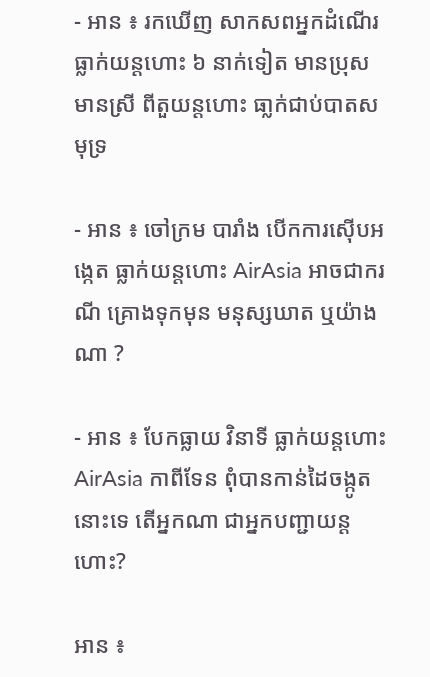- អាន ៖ រកឃើញ សាកសពអ្នកដំណើរ ធ្លាក់យន្តហោះ ៦ នាក់ទៀត មានប្រុស មានស្រី ពីតួយន្តហោះ ធា្លក់ជាប់បាតសមុទ្រ

- អាន ៖ ចៅក្រម បារាំង បើកការស៊ើបអង្កេត ធ្លាក់យន្តហោះ AirAsia អាចជាករណី គ្រោងទុកមុន មនុស្សឃាត ឬយ៉ាងណា ?

- អាន ៖ បែកធ្លាយ វិនាទី ធ្លាក់យន្តហោះ AirAsia កាពីទែន ពុំបានកាន់ដៃចង្កូតនោះទេ តើអ្នកណា ជាអ្នកបញ្ជាយន្តហោះ?

អាន ៖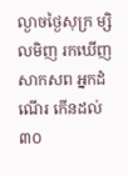ល្ងាចថ្ងៃសុក្រ ម្សិលមិញ រកឃើញសាកសព អ្នកដំណើរ កើនដល់ ៣០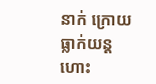នាក់ ក្រោយធ្លាក់យន្តហោះ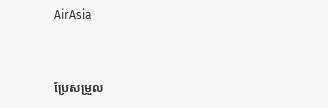AirAsia


ប្រែសម្រួល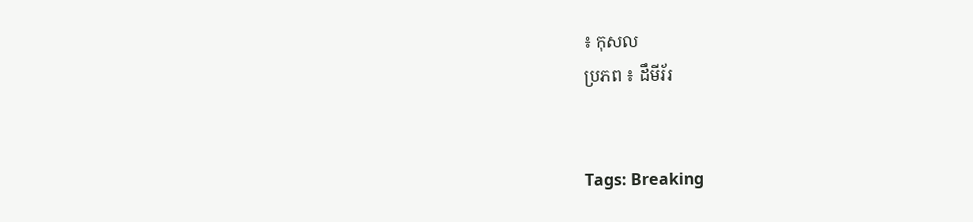៖ កុសល
ប្រភព ៖ ដឹមីរ័រ


Tags: Breaking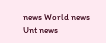news World news Unt news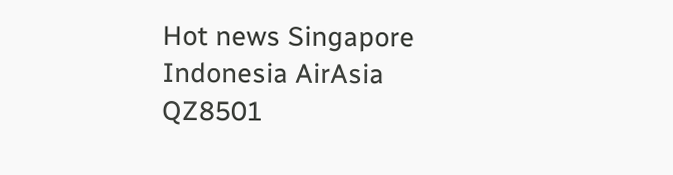Hot news Singapore Indonesia AirAsia QZ8501